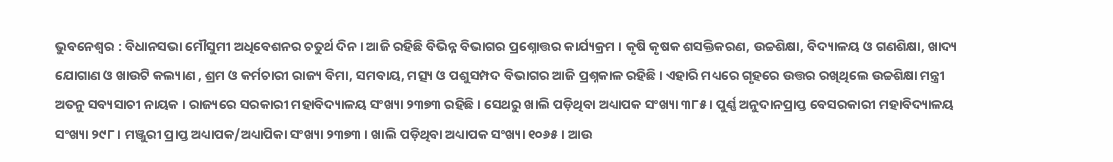ଭୁବନେଶ୍ୱର : ବିଧାନସଭା ମୌସୁମୀ ଅଧିବେଶନର ଚତୁର୍ଥ ଦିନ । ଆଜି ରହିଛି ବିଭିନ୍ନ ବିଭାଗର ପ୍ରଶ୍ନୋତ୍ତର କାର୍ଯ୍ୟକ୍ରମ । କୃଷି କୃଷକ ଶସକ୍ତିକରଣ, ଉଚ୍ଚଶିକ୍ଷା, ବିଦ୍ୟାଳୟ ଓ ଗଣଶିକ୍ଷା, ଖାଦ୍ୟ ଯୋଗାଣ ଓ ଖାଉଟି କଲ୍ୟାଣ , ଶ୍ରମ ଓ କର୍ମଚାରୀ ରାଜ୍ୟ ବିମା, ସମବାୟ, ମତ୍ସ୍ୟ ଓ ପଶୁସମ୍ପଦ ବିଭାଗର ଆଜି ପ୍ରଶ୍ନକାଳ ରହିଛି । ଏହାରି ମଧ୍ୟରେ ଗୃହରେ ଉତ୍ତର ରଖିଥିଲେ ଉଚ୍ଚଶିକ୍ଷା ମନ୍ତ୍ରୀ ଅତନୁ ସବ୍ୟସାଚୀ ନାୟକ । ରାଜ୍ୟରେ ସରକାରୀ ମହାବିଦ୍ୟାଳୟ ସଂଖ୍ୟା ୨୩୭୩ ରହିଛି । ସେଥରୁ ଖାଲି ପଡ଼ିଥିବା ଅଧ୍ୟାପକ ସଂଖ୍ୟା ୩୮୫ । ପୁର୍ଣ୍ଣ ଅନୁଦାନପ୍ରାପ୍ତ ବେସରକାରୀ ମହାବିଦ୍ୟାଳୟ ସଂଖ୍ୟା ୨୯୮ । ମଞ୍ଜୁରୀ ପ୍ରାପ୍ତ ଅଧ୍ୟାପକ/ଅଧ୍ୟାପିକା ସଂଖ୍ୟା ୨୩୭୩ । ଖାଲି ପଡ଼ିଥିବା ଅଧ୍ୟାପକ ସଂଖ୍ୟା ୧୦୬୫ । ଆଉ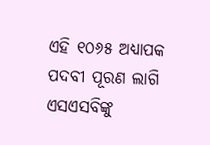ଏହି ୧୦୬୫ ଅଧ୍ୟାପକ ପଦବୀ ପୂରଣ ଲାଗି ଏସଏସବିଙ୍କୁ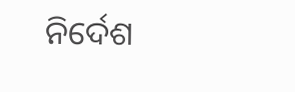ନିର୍ଦେଶ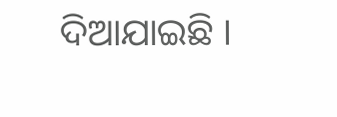ଦିଆଯାଇଛି ।